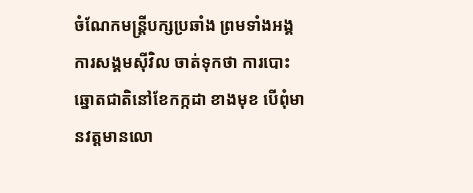ចំណែកមន្ត្រីបក្សប្រឆាំង ព្រមទាំងអង្គការសង្គមស៊ីវិល ចាត់ទុកថា ការបោះឆ្នោតជាតិនៅខែកក្កដា ខាងមុខ បើពុំមានវត្តមានលោ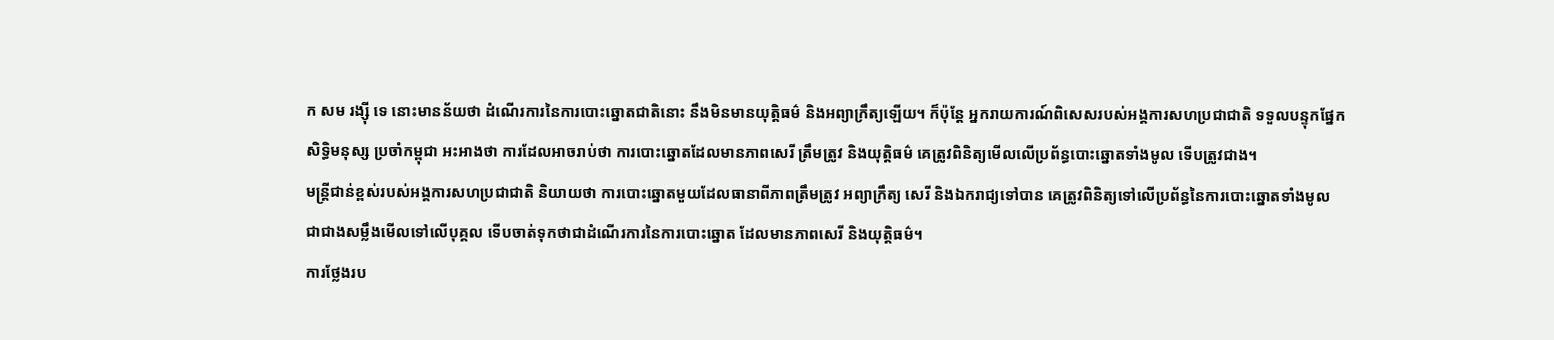ក សម រង្ស៊ី ទេ នោះមានន័យថា ដំណើរការនៃការបោះឆ្នោតជាតិនោះ នឹងមិនមានយុត្តិធម៌ និងអព្យាក្រឹត្យឡើយ។ ក៏ប៉ុន្តែ អ្នករាយការណ៍ពិសេសរបស់អង្គការសហប្រជាជាតិ ទទួលបន្ទុកផ្នែកសិទ្ធិមនុស្ស ប្រចាំកម្ពុជា អះអាងថា ការដែលអាចរាប់ថា ការបោះឆ្នោតដែលមានភាពសេរី ត្រឹមត្រូវ និងយុត្តិធម៌ គេត្រូវពិនិត្យមើលលើប្រព័ន្ធបោះឆ្នោតទាំងមូល ទើបត្រូវជាង។
មន្ត្រីជាន់ខ្ពស់របស់អង្គការសហប្រជាជាតិ និយាយថា ការបោះឆ្នោតមួយដែលធានាពីភាពត្រឹមត្រូវ អព្យាក្រឹត្យ សេរី និងឯករាជ្យទៅបាន គេត្រូវពិនិត្យទៅលើប្រព័ន្ធនៃការបោះឆ្នោតទាំងមូល ជាជាងសម្លឹងមើលទៅលើបុគ្គល ទើបចាត់ទុកថាជាដំណើរការនៃការបោះឆ្នោត ដែលមានភាពសេរី និងយុត្តិធម៌។
ការថ្លែងរប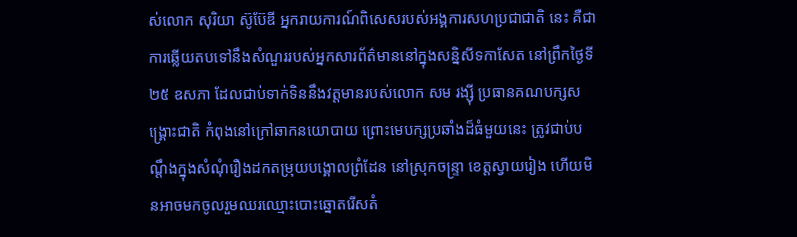ស់លោក សុរិយា ស៊ូប៊ែឌី អ្នករាយការណ៍ពិសេសរបស់អង្គការសហប្រជាជាតិ នេះ គឺជាការឆ្លើយតបទៅនឹងសំណួររបស់អ្នកសារព័ត៌មាននៅក្នុងសន្និសីទកាសែត នៅព្រឹកថ្ងៃទី២៥ ឧសភា ដែលជាប់ទាក់ទិននឹងវត្តមានរបស់លោក សម រង្ស៊ី ប្រធានគណបក្សសង្គ្រោះជាតិ កំពុងនៅក្រៅឆាកនយោបាយ ព្រោះមេបក្សប្រឆាំងដ៏ធំមួយនេះ ត្រូវជាប់បណ្ដឹងក្នុងសំណុំរឿងដកតម្រុយបង្គោលព្រំដែន នៅស្រុកចន្ទ្រា ខេត្តស្វាយរៀង ហើយមិនអាចមកចូលរួមឈរឈ្មោះបោះឆ្នោតរើសតំ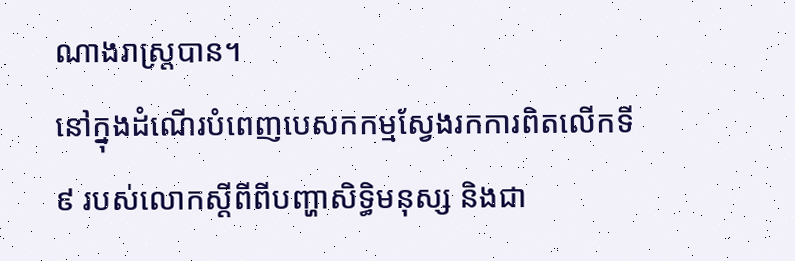ណាងរាស្ត្របាន។
នៅក្នុងដំណើរបំពេញបេសកកម្មស្វែងរកការពិតលើកទី៩ របស់លោកស្ដីពីពីបញ្ហាសិទ្ធិមនុស្ស និងជា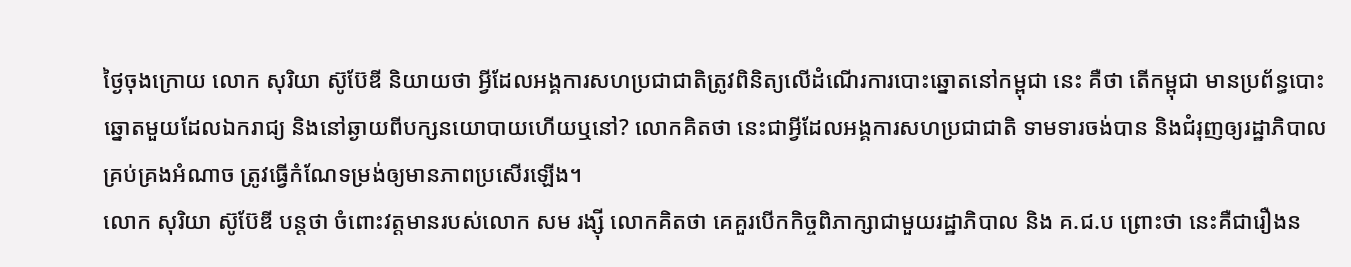ថ្ងៃចុងក្រោយ លោក សុរិយា ស៊ូប៊ែឌី និយាយថា អ្វីដែលអង្គការសហប្រជាជាតិត្រូវពិនិត្យលើដំណើរការបោះឆ្នោតនៅកម្ពុជា នេះ គឺថា តើកម្ពុជា មានប្រព័ន្ធបោះឆ្នោតមួយដែលឯករាជ្យ និងនៅឆ្ងាយពីបក្សនយោបាយហើយឬនៅ? លោកគិតថា នេះជាអ្វីដែលអង្គការសហប្រជាជាតិ ទាមទារចង់បាន និងជំរុញឲ្យរដ្ឋាភិបាលគ្រប់គ្រងអំណាច ត្រូវធ្វើកំណែទម្រង់ឲ្យមានភាពប្រសើរឡើង។
លោក សុរិយា ស៊ូប៊ែឌី បន្តថា ចំពោះវត្តមានរបស់លោក សម រង្ស៊ី លោកគិតថា គេគួរបើកកិច្ចពិភាក្សាជាមួយរដ្ឋាភិបាល និង គ.ជ.ប ព្រោះថា នេះគឺជារឿងន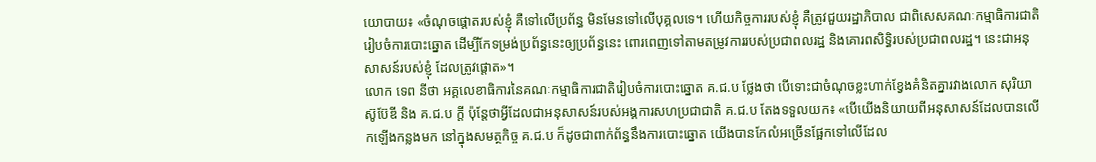យោបាយ៖ «ចំណុចផ្ដោតរបស់ខ្ញុំ គឺទៅលើប្រព័ន្ធ មិនមែនទៅលើបុគ្គលទេ។ ហើយកិច្ចការរបស់ខ្ញុំ គឺត្រូវជួយរដ្ឋាភិបាល ជាពិសេសគណៈកម្មាធិការជាតិរៀបចំការបោះឆ្នោត ដើម្បីកែទម្រង់ប្រព័ន្ធនេះឲ្យប្រព័ន្ធនេះ ពោរពេញទៅតាមតម្រូវការរបស់ប្រជាពលរដ្ឋ និងគោរពសិទ្ធិរបស់ប្រជាពលរដ្ឋ។ នេះជាអនុសាសន៍របស់ខ្ញុំ ដែលត្រូវផ្ដោត»។
លោក ទេព នីថា អគ្គលេខាធិការនៃគណៈកម្មាធិការជាតិរៀបចំការបោះឆ្នោត គ.ជ.ប ថ្លែងថា បើទោះជាចំណុចខ្លះហាក់ខ្វែងគំនិតគ្នារវាងលោក សុរិយា ស៊ូប៊ែឌី និង គ.ជ.ប ក្ដី ប៉ុន្តែថាអ្វីដែលជាអនុសាសន៍របស់អង្គការសហប្រជាជាតិ គ.ជ.ប តែងទទួលយក៖ «បើយើងនិយាយពីអនុសាសន៍ដែលបានលើកឡើងកន្លងមក នៅក្នុងសមត្ថកិច្ច គ.ជ.ប ក៏ដូចជាពាក់ព័ន្ធនឹងការបោះឆ្នោត យើងបានកែលំអច្រើនផ្អែកទៅលើដែល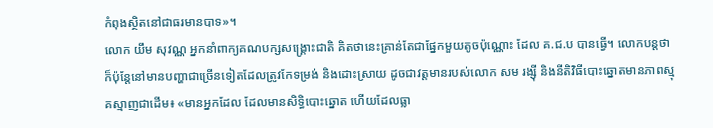កំពុងស្ថិតនៅជាធរមានបាទ»។
លោក យឹម សុវណ្ណ អ្នកនាំពាក្យគណបក្សសង្គ្រោះជាតិ គិតថានេះគ្រាន់តែជាផ្នែកមួយតូចប៉ុណ្ណោះ ដែល គ.ជ.ប បានធ្វើ។ លោកបន្តថា ក៏ប៉ុន្តែនៅមានបញ្ហាជាច្រើនទៀតដែលត្រូវកែទម្រង់ និងដោះស្រាយ ដូចជាវត្តមានរបស់លោក សម រង្ស៊ី និងនីតិវិធីបោះឆ្នោតមានភាពស្មុគស្មាញជាដើម៖ «មានអ្នកដែល ដែលមានសិទ្ធិបោះឆ្នោត ហើយដែលធ្លា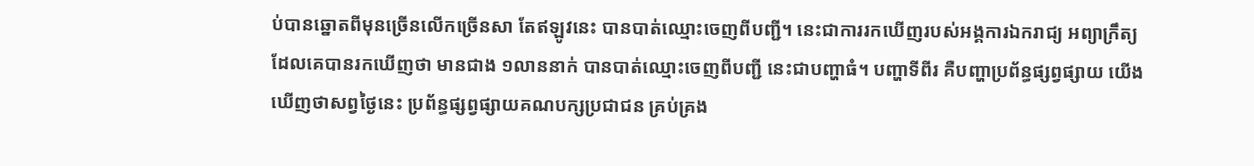ប់បានឆ្នោតពីមុនច្រើនលើកច្រើនសា តែឥឡូវនេះ បានបាត់ឈ្មោះចេញពីបញ្ជី។ នេះជាការរកឃើញរបស់អង្គការឯករាជ្យ អព្យាក្រឹត្យ ដែលគេបានរកឃើញថា មានជាង ១លាននាក់ បានបាត់ឈ្មោះចេញពីបញ្ជី នេះជាបញ្ហាធំ។ បញ្ហាទីពីរ គឺបញ្ហាប្រព័ន្ធផ្សព្វផ្សាយ យើងឃើញថាសព្វថ្ងៃនេះ ប្រព័ន្ធផ្សព្វផ្សាយគណបក្សប្រជាជន គ្រប់គ្រង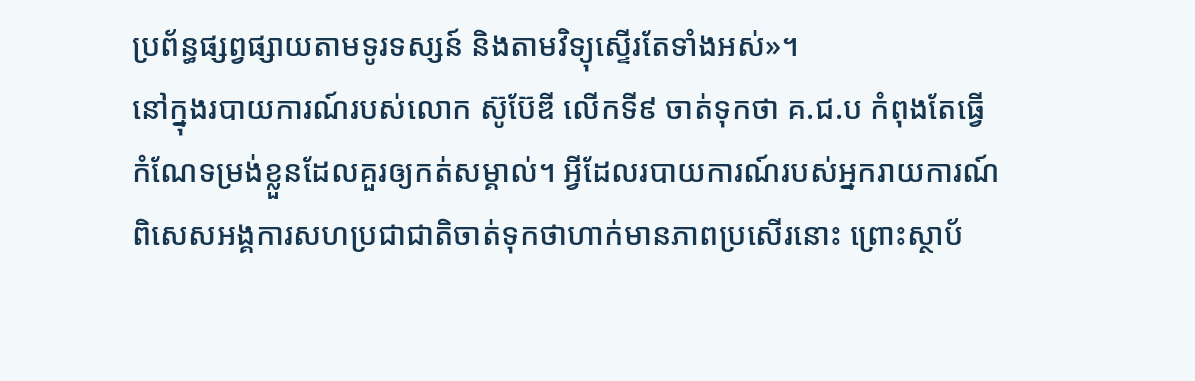ប្រព័ន្ធផ្សព្វផ្សាយតាមទូរទស្សន៍ និងតាមវិទ្យុស្ទើរតែទាំងអស់»។
នៅក្នុងរបាយការណ៍របស់លោក ស៊ូប៊ែឌី លើកទី៩ ចាត់ទុកថា គ.ជ.ប កំពុងតែធ្វើកំណែទម្រង់ខ្លួនដែលគួរឲ្យកត់សម្គាល់។ អ្វីដែលរបាយការណ៍របស់អ្នករាយការណ៍ពិសេសអង្គការសហប្រជាជាតិចាត់ទុកថាហាក់មានភាពប្រសើរនោះ ព្រោះស្ថាប័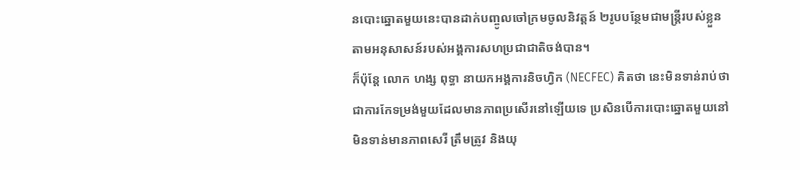នបោះឆ្នោតមួយនេះបានដាក់បញ្ចូលចៅក្រមចូលនិវត្តន៍ ២រូបបន្ថែមជាមន្ត្រីរបស់ខ្លួន តាមអនុសាសន៍របស់អង្គការសហប្រជាជាតិចង់បាន។
ក៏ប៉ុន្តែ លោក ហង្ស ពុទ្ធា នាយកអង្គការនិចហ្វិក (NECFEC) គិតថា នេះមិនទាន់រាប់ថាជាការកែទម្រង់មួយដែលមានភាពប្រសើរនៅឡើយទេ ប្រសិនបើការបោះឆ្នោតមួយនៅមិនទាន់មានភាពសេរី ត្រឹមត្រូវ និងយុ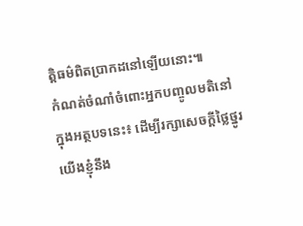ត្តិធម៌ពិតប្រាកដនៅឡើយនោះ៕
កំណត់ចំណាំចំពោះអ្នកបញ្ចូលមតិនៅក្នុងអត្ថបទនេះ៖ ដើម្បីរក្សាសេចក្ដីថ្លៃថ្នូរ យើងខ្ញុំនឹង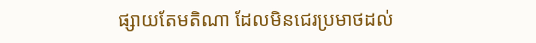ផ្សាយតែមតិណា ដែលមិនជេរប្រមាថដល់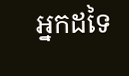អ្នកដទៃ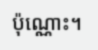ប៉ុណ្ណោះ។